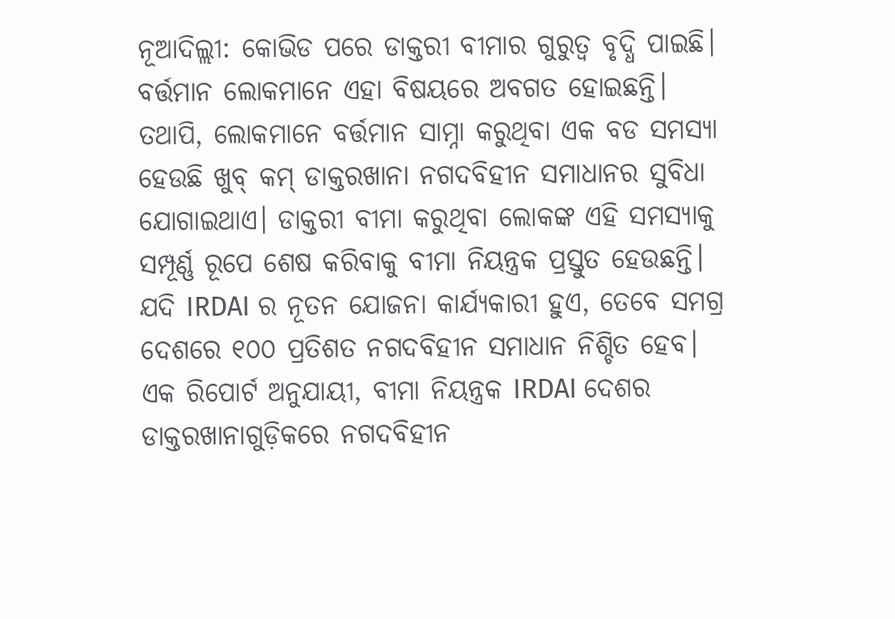ନୂଆଦିଲ୍ଲୀ: କୋଭିଡ ପରେ ଡାକ୍ତରୀ ବୀମାର ଗୁରୁତ୍ୱ ବୃଦ୍ଧି ପାଇଛି। ବର୍ତ୍ତମାନ ଲୋକମାନେ ଏହା ବିଷୟରେ ଅବଗତ ହୋଇଛନ୍ତି। ତଥାପି, ଲୋକମାନେ ବର୍ତ୍ତମାନ ସାମ୍ନା କରୁଥିବା ଏକ ବଡ ସମସ୍ୟା ହେଉଛି ଖୁବ୍ କମ୍ ଡାକ୍ତରଖାନା ନଗଦବିହୀନ ସମାଧାନର ସୁବିଧା ଯୋଗାଇଥାଏ। ଡାକ୍ତରୀ ବୀମା କରୁଥିବା ଲୋକଙ୍କ ଏହି ସମସ୍ୟାକୁ ସମ୍ପୂର୍ଣ୍ଣ ରୂପେ ଶେଷ କରିବାକୁ ବୀମା ନିୟନ୍ତ୍ରକ ପ୍ରସ୍ତୁତ ହେଉଛନ୍ତି। ଯଦି IRDAI ର ନୂତନ ଯୋଜନା କାର୍ଯ୍ୟକାରୀ ହୁଏ, ତେବେ ସମଗ୍ର ଦେଶରେ ୧୦୦ ପ୍ରତିଶତ ନଗଦବିହୀନ ସମାଧାନ ନିଶ୍ଚିତ ହେବ।
ଏକ ରିପୋର୍ଟ ଅନୁଯାୟୀ, ବୀମା ନିୟନ୍ତ୍ରକ IRDAI ଦେଶର ଡାକ୍ତରଖାନାଗୁଡ଼ିକରେ ନଗଦବିହୀନ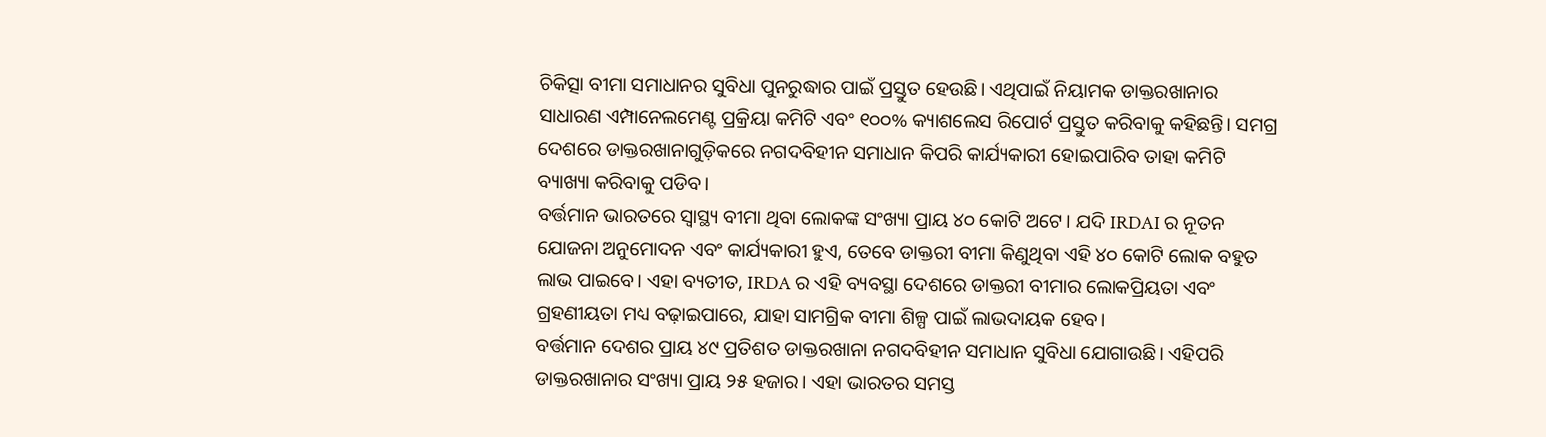ଚିକିତ୍ସା ବୀମା ସମାଧାନର ସୁବିଧା ପୁନରୁଦ୍ଧାର ପାଇଁ ପ୍ରସ୍ତୁତ ହେଉଛି। ଏଥିପାଇଁ ନିୟାମକ ଡାକ୍ତରଖାନାର ସାଧାରଣ ଏମ୍ପାନେଲମେଣ୍ଟ ପ୍ରକ୍ରିୟା କମିଟି ଏବଂ ୧୦୦% କ୍ୟାଶଲେସ ରିପୋର୍ଟ ପ୍ରସ୍ତୁତ କରିବାକୁ କହିଛନ୍ତି। ସମଗ୍ର ଦେଶରେ ଡାକ୍ତରଖାନାଗୁଡ଼ିକରେ ନଗଦବିହୀନ ସମାଧାନ କିପରି କାର୍ଯ୍ୟକାରୀ ହୋଇପାରିବ ତାହା କମିଟି ବ୍ୟାଖ୍ୟା କରିବାକୁ ପଡିବ।
ବର୍ତ୍ତମାନ ଭାରତରେ ସ୍ୱାସ୍ଥ୍ୟ ବୀମା ଥିବା ଲୋକଙ୍କ ସଂଖ୍ୟା ପ୍ରାୟ ୪୦ କୋଟି ଅଟେ। ଯଦି IRDAI ର ନୂତନ ଯୋଜନା ଅନୁମୋଦନ ଏବଂ କାର୍ଯ୍ୟକାରୀ ହୁଏ, ତେବେ ଡାକ୍ତରୀ ବୀମା କିଣୁଥିବା ଏହି ୪୦ କୋଟି ଲୋକ ବହୁତ ଲାଭ ପାଇବେ। ଏହା ବ୍ୟତୀତ, IRDA ର ଏହି ବ୍ୟବସ୍ଥା ଦେଶରେ ଡାକ୍ତରୀ ବୀମାର ଲୋକପ୍ରିୟତା ଏବଂ ଗ୍ରହଣୀୟତା ମଧ୍ୟ ବଢ଼ାଇପାରେ, ଯାହା ସାମଗ୍ରିକ ବୀମା ଶିଳ୍ପ ପାଇଁ ଲାଭଦାୟକ ହେବ।
ବର୍ତ୍ତମାନ ଦେଶର ପ୍ରାୟ ୪୯ ପ୍ରତିଶତ ଡାକ୍ତରଖାନା ନଗଦବିହୀନ ସମାଧାନ ସୁବିଧା ଯୋଗାଉଛି। ଏହିପରି ଡାକ୍ତରଖାନାର ସଂଖ୍ୟା ପ୍ରାୟ ୨୫ ହଜାର। ଏହା ଭାରତର ସମସ୍ତ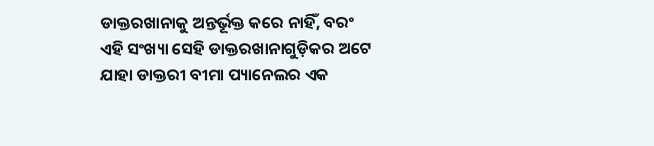ଡାକ୍ତରଖାନାକୁ ଅନ୍ତର୍ଭୂକ୍ତ କରେ ନାହିଁ, ବରଂ ଏହି ସଂଖ୍ୟା ସେହି ଡାକ୍ତରଖାନାଗୁଡ଼ିକର ଅଟେ ଯାହା ଡାକ୍ତରୀ ବୀମା ପ୍ୟାନେଲର ଏକ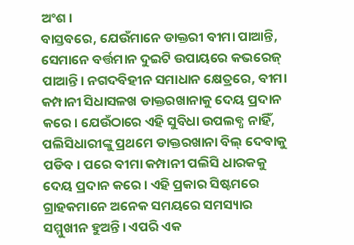ଅଂଶ।
ବାସ୍ତବରେ, ଯେଉଁମାନେ ଡାକ୍ତରୀ ବୀମା ପାଆନ୍ତି, ସେମାନେ ବର୍ତ୍ତମାନ ଦୁଇଟି ଉପାୟରେ କଭରେଜ୍ ପାଆନ୍ତି। ନଗଦବିହୀନ ସମାଧାନ କ୍ଷେତ୍ରରେ, ବୀମା କମ୍ପାନୀ ସିଧାସଳଖ ଡାକ୍ତରଖାନାକୁ ଦେୟ ପ୍ରଦାନ କରେ। ଯେଉଁଠାରେ ଏହି ସୁବିଧା ଉପଲବ୍ଧ ନାହିଁ, ପଲିସିଧାରୀଙ୍କୁ ପ୍ରଥମେ ଡାକ୍ତରଖାନା ବିଲ୍ ଦେବାକୁ ପଡିବ। ପରେ ବୀମା କମ୍ପାନୀ ପଲିସି ଧାରକକୁ ଦେୟ ପ୍ରଦାନ କରେ। ଏହି ପ୍ରକାର ସିଷ୍ଟମରେ ଗ୍ରାହକମାନେ ଅନେକ ସମୟରେ ସମସ୍ୟାର ସମ୍ମୁଖୀନ ହୁଅନ୍ତି। ଏପରି ଏକ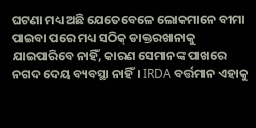ଘଟଣା ମଧ୍ୟ ଅଛି ଯେତେବେଳେ ଲୋକମାନେ ବୀମା ପାଇବା ପରେ ମଧ୍ୟ ସଠିକ୍ ଡାକ୍ତରଖାନାକୁ ଯାଇପାରିବେ ନାହିଁ, କାରଣ ସେମାନଙ୍କ ପାଖରେ ନଗଦ ଦେୟ ବ୍ୟବସ୍ଥା ନାହିଁ। IRDA ବର୍ତ୍ତମାନ ଏହାକୁ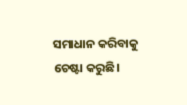ସମାଧାନ କରିବାକୁ ଚେଷ୍ଟା କରୁଛି।